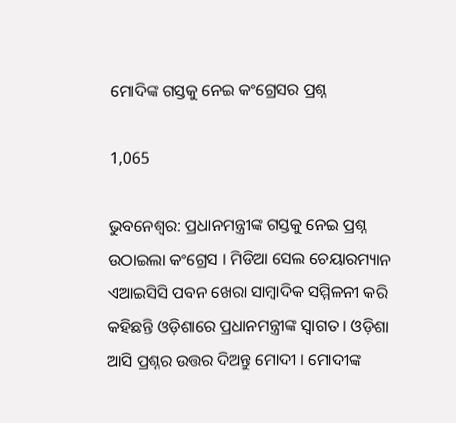ମୋଦିଙ୍କ ଗସ୍ତକୁ ନେଇ କଂଗ୍ରେସର ପ୍ରଶ୍ନ

1,065

ଭୁବନେଶ୍ବର: ପ୍ରଧାନମନ୍ତ୍ରୀଙ୍କ ଗସ୍ତକୁ ନେଇ ପ୍ରଶ୍ନ ଉଠାଇଲା କଂଗ୍ରେସ । ମିଡିଆ ସେଲ ଚେୟାରମ୍ୟାନ ଏଆଇସିସି ପବନ ଖେରା ସାମ୍ବାଦିକ ସମ୍ମିଳନୀ କରି କହିଛନ୍ତି ଓଡ଼ିଶାରେ ପ୍ରଧାନମନ୍ତ୍ରୀଙ୍କ ସ୍ବାଗତ । ଓଡ଼ିଶା ଆସି ପ୍ରଶ୍ନର ଉତ୍ତର ଦିଅନ୍ତୁ ମୋଦୀ । ମୋଦୀଙ୍କ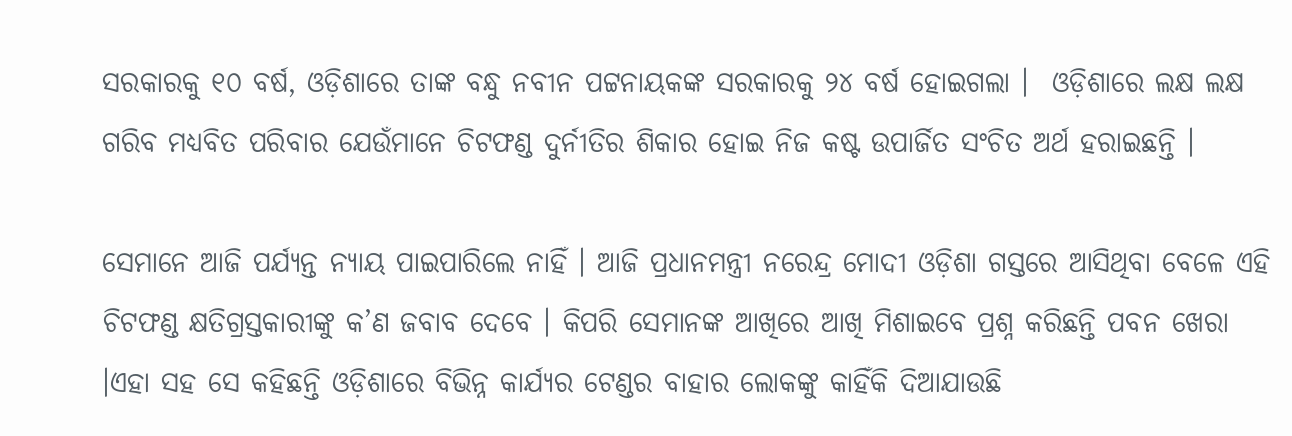ସରକାରକୁ ୧୦ ବର୍ଷ, ଓଡ଼ିଶାରେ ତାଙ୍କ ବନ୍ଧୁ ନବୀନ ପଟ୍ଟନାୟକଙ୍କ ସରକାରକୁ ୨୪ ବର୍ଷ ହୋଇଗଲା ।  ଓଡ଼ିଶାରେ ଲକ୍ଷ ଲକ୍ଷ ଗରିବ ମଧ୍ୟବିତ ପରିବାର ଯେଉଁମାନେ ଚିଟଫଣ୍ଡ ଦୁର୍ନୀତିର ଶିକାର ହୋଇ ନିଜ କଷ୍ଟ ଉପାର୍ଜିତ ସଂଚିତ ଅର୍ଥ ହରାଇଛନ୍ତି ।

ସେମାନେ ଆଜି ପର୍ଯ୍ୟନ୍ତ ନ୍ୟାୟ ପାଇପାରିଲେ ନାହିଁ । ଆଜି ପ୍ରଧାନମନ୍ତ୍ରୀ ନରେନ୍ଦ୍ର ମୋଦୀ ଓଡ଼ିଶା ଗସ୍ତରେ ଆସିଥିବା ବେଳେ ଏହି ଚିଟଫଣ୍ଡ କ୍ଷତିଗ୍ରସ୍ତକାରୀଙ୍କୁ କ’ଣ ଜବାବ ଦେବେ । କିପରି ସେମାନଙ୍କ ଆଖିରେ ଆଖି ମିଶାଇବେ ପ୍ରଶ୍ନ କରିଛନ୍ତି ପବନ ଖେରା ।ଏହା ସହ ସେ କହିଛନ୍ତି ଓଡ଼ିଶାରେ ବିଭିନ୍ନ କାର୍ଯ୍ୟର ଟେଣ୍ଡର ବାହାର ଲୋକଙ୍କୁ କାହିଁକି ଦିଆଯାଉଛି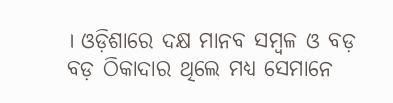। ଓଡ଼ିଶାରେ ଦକ୍ଷ ମାନବ ସମ୍ବଳ ଓ ବଡ଼ ବଡ଼ ଠିକାଦାର ଥିଲେ ମଧ୍ୟ ସେମାନେ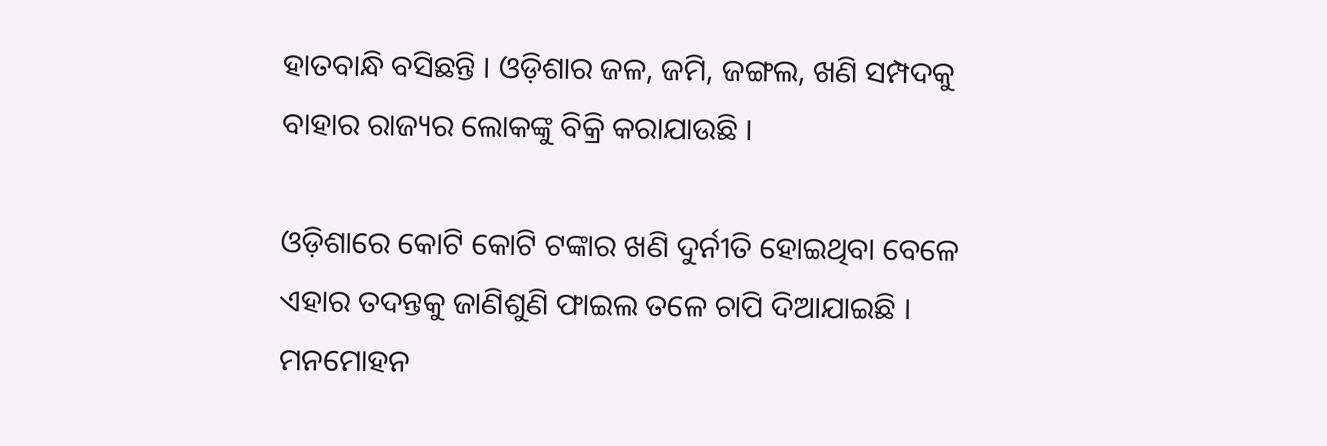ହାତବାନ୍ଧି ବସିଛନ୍ତି । ଓଡ଼ିଶାର ଜଳ, ଜମି, ଜଙ୍ଗଲ, ଖଣି ସମ୍ପଦକୁ ବାହାର ରାଜ୍ୟର ଲୋକଙ୍କୁ ବିକ୍ରି କରାଯାଉଛି ।

ଓଡ଼ିଶାରେ କୋଟି କୋଟି ଟଙ୍କାର ଖଣି ଦୁର୍ନୀତି ହୋଇଥିବା ବେଳେ ଏହାର ତଦନ୍ତକୁ ଜାଣିଶୁଣି ଫାଇଲ ତଳେ ଚାପି ଦିଆଯାଇଛି । ମନମୋହନ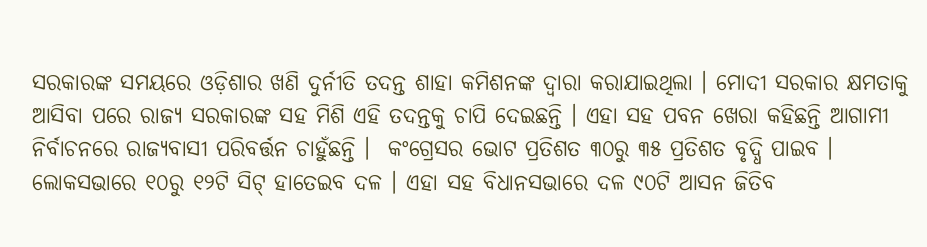ସରକାରଙ୍କ ସମୟରେ ଓଡ଼ିଶାର ଖଣି ଦୁର୍ନୀତି ତଦନ୍ତ ଶାହା କମିଶନଙ୍କ ଦ୍ବାରା କରାଯାଇଥିଲା । ମୋଦୀ ସରକାର କ୍ଷମତାକୁ ଆସିବା ପରେ ରାଜ୍ୟ ସରକାରଙ୍କ ସହ ମିଶି ଏହି ତଦନ୍ତକୁ ଚାପି ଦେଇଛନ୍ତି । ଏହା ସହ ପବନ ଖେରା କହିଛନ୍ତି ଆଗାମୀ ନିର୍ବାଚନରେ ରାଜ୍ୟବାସୀ ପରିବର୍ତ୍ତନ ଚାହୁଁଛନ୍ତି ।  କଂଗ୍ରେସର ଭୋଟ ପ୍ରତିଶତ ୩୦ରୁ ୩୫ ପ୍ରତିଶତ ବୃଦ୍ଧି ପାଇବ । ଲୋକସଭାରେ ୧୦ରୁ ୧୨ଟି ସିଟ୍ ହାତେଇବ ଦଳ । ଏହା ସହ ବିଧାନସଭାରେ ଦଳ ୯୦ଟି ଆସନ ଜିତିବ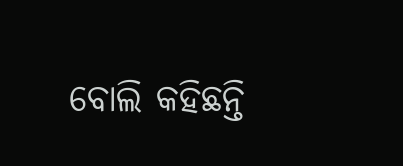ବୋଲି କହିଛନ୍ତି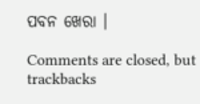ପବନ ଖେରା ।

Comments are closed, but trackbacks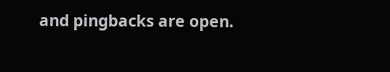and pingbacks are open.